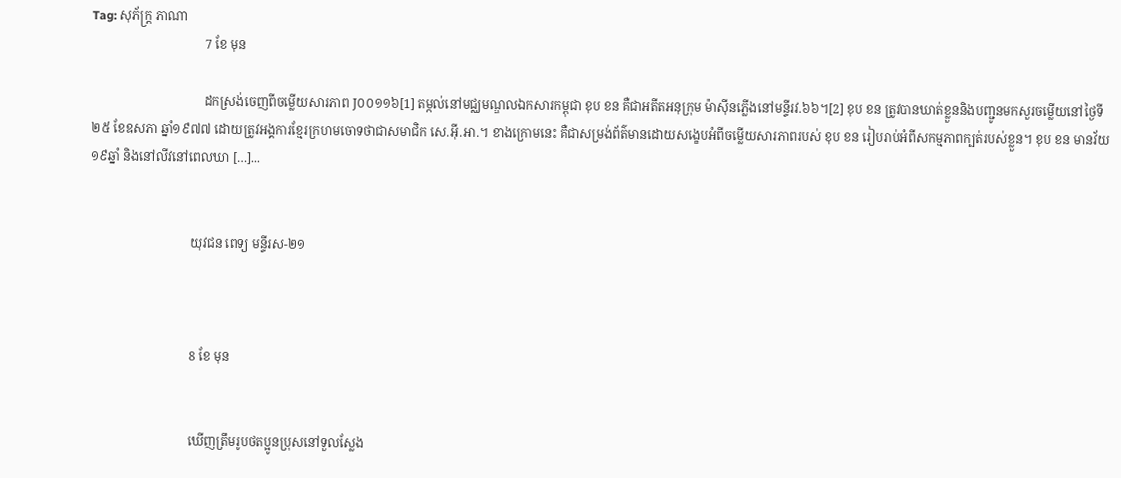Tag: សុភ័ក្ត្រ ភាណា
                                    7 ខែ មុន

                                    ដកស្រង់ចេញពីចម្លើយសារភាព J០០១១៦[1] តម្កល់នៅមជ្ឈមណ្ឌលឯកសារកម្ពុជា ខុប ខន គឺជាអតីតអនុក្រុម ម៉ាស៊ីនភ្លើងនៅមន្ទីរវ.៦៦។[2] ខុប ខន ត្រូវបានឃាត់ខ្លួននិងបញ្ជូនមកសួរចម្លើយនៅថ្ងៃទី២៥ ខែឧសភា ឆ្នាំ១៩៧៧ ដោយត្រូវអង្គការខ្មែរក្រហមចោទថាជាសមាជិក សេ.អ៊ី.អា.។ ខាងក្រោមនេះ គឺជាសម្រង់ព័ត៌មានដោយសង្ខេបអំពីចម្លើយសារភាពរបស់ ខុប ខន រៀបរាប់អំពីសកម្មភាពក្បត់របស់ខ្លួន។ ខុប ខន មានវ័យ១៩ឆ្នាំ និងនៅលីវនៅពេលឃា […]...


                                យុវជន ពេទ្យ មន្ទីរស-២១



                                8 ខែ មុន


                                ឃើញត្រឹមរូបថតប្អូនប្រុសនៅទួលស្លែង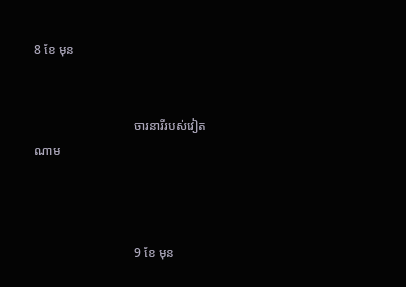8 ខែ មុន


                                ចារនារីរបស់វៀតណាម



                                9 ខែ មុន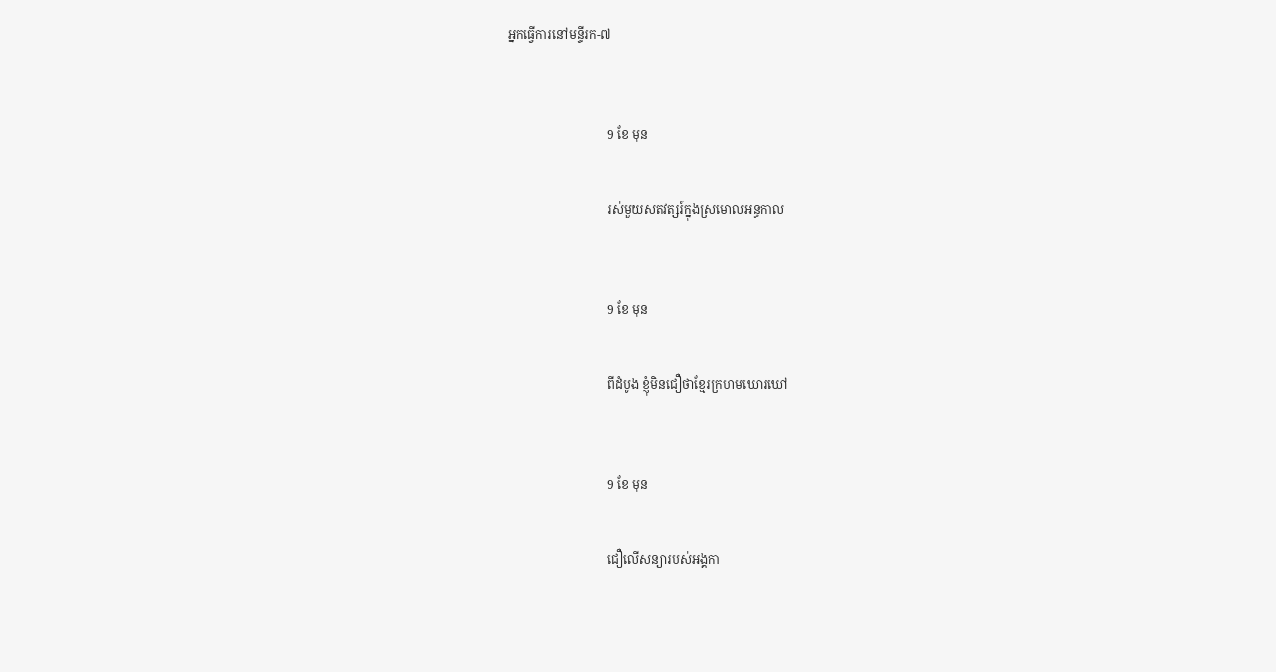អ្នកធ្វើការនៅមន្ទីរក-៧



                                9 ខែ មុន


                                រស់មួយសតវត្សរ៍ក្នុងស្រមោលអន្ធកាល



                                9 ខែ មុន


                                ពីដំបូង ខ្ញុំមិនជឿថាខ្មែរក្រហមឃោរឃៅ



                                9 ខែ មុន


                                ជឿលើសន្យារបស់អង្គកា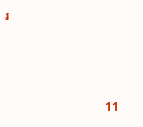រ



                                11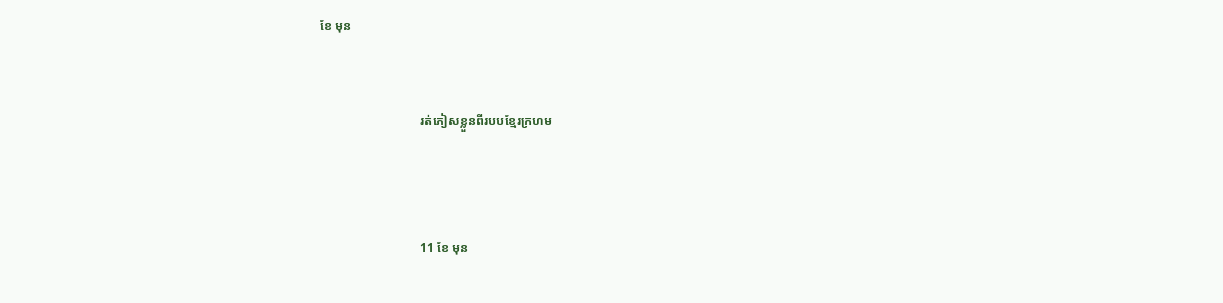ខែ មុន


                                រត់ភៀសខ្លួនពីរបបខ្មែរក្រហម



                                11 ខែ មុន